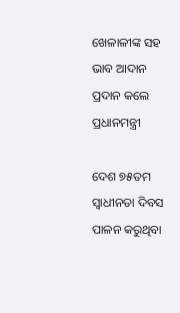ଖେଳାଳୀଙ୍କ ସହ ଭାବ ଆଦାନ ପ୍ରଦାନ କଲେ ପ୍ରଧାନମନ୍ତ୍ରୀ

ଦେଶ ୭୫ତମ ସ୍ବାଧୀନତା ଦିବସ ପାଳନ କରୁଥିବା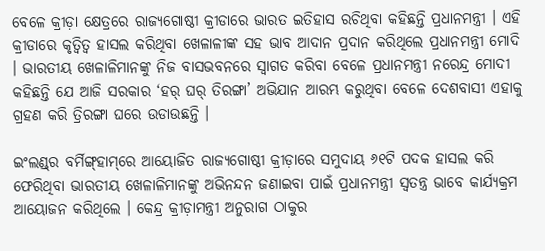ବେଳେ କ୍ରୀଡ଼ା କ୍ଷେତ୍ରରେ ରାଜ୍ୟଗୋଷ୍ଠୀ କ୍ରୀଡାରେ ଭାରତ ଇତିହାସ ରଚିଥିବା କହିଛନ୍ତି ପ୍ରଧାନମନ୍ତ୍ରୀ । ଏହି କ୍ରୀଡାରେ କୃତ୍ବିତ୍ବ ହାସଲ କରିଥିବା ଖେଳାଳୀଙ୍କ ସହ ଭାବ ଆଦାନ ପ୍ରଦାନ କରିଥିଲେ ପ୍ରଧାନମନ୍ତ୍ରୀ ମୋଦି । ଭାରତୀୟ ଖେଳାଳିମାନଙ୍କୁ ନିଜ ବାସଭବନରେ ସ୍ବାଗତ କରିବା ବେଳେ ପ୍ରଧାନମନ୍ତ୍ରୀ ନରେନ୍ଦ୍ର ମୋଦୀ କହିଛନ୍ତି ଯେ ଆଜି ସରକାର ‘ହର୍‌ ଘର୍‌ ତିରଙ୍ଗା’ ଅଭିଯାନ ଆରମ୍ଭ କରୁଥିବା ବେଳେ ଦେଶବାସୀ ଏହାକୁ ଗ୍ରହଣ କରି ତ୍ରିରଙ୍ଗା ଘରେ ଉଡାଉଛନ୍ତି ।

ଇଂଲଣ୍ଡ୍‌ର ବର୍ମିଙ୍ଗ୍‌ହାମ୍‌ରେ ଆୟୋଜିତ ରାଜ୍ୟଗୋଷ୍ଠୀ କ୍ରୀଡ଼ାରେ ସମୁଦାୟ ୬୧ଟି ପଦକ ହାସଲ କରି ଫେରିଥିବା ଭାରତୀୟ ଖେଳାଳିମାନଙ୍କୁ ଅଭିନନ୍ଦନ ଜଣାଇବା ପାଇଁ ପ୍ରଧାନମନ୍ତ୍ରୀ ସ୍ବତନ୍ତ୍ର ଭାବେ କାର୍ଯ୍ୟକ୍ରମ ଆୟୋଜନ କରିଥିଲେ । କେନ୍ଦ୍ର କ୍ରୀଡ଼ାମନ୍ତ୍ରୀ ଅନୁରାଗ ଠାକୁର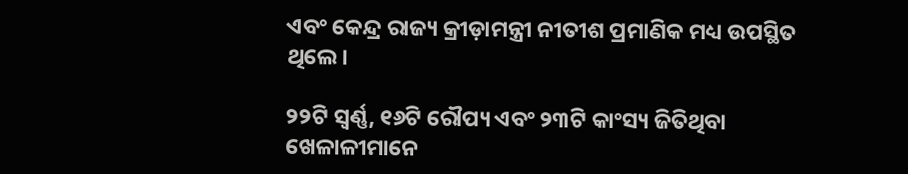ଏବଂ କେନ୍ଦ୍ର ରାଜ୍ୟ କ୍ରୀଡ଼ାମନ୍ତ୍ରୀ ନୀତୀଶ ପ୍ରମାଣିକ ମଧ୍ୟ ଉପସ୍ଥିତ ଥିଲେ।

୨୨ଟି ସ୍ବର୍ଣ୍ଣ, ୧୬ଟି ରୌପ୍ୟ ଏବଂ ୨୩ଟି କାଂସ୍ୟ ଜିତିଥିବା ଖେଳାଳୀମାନେ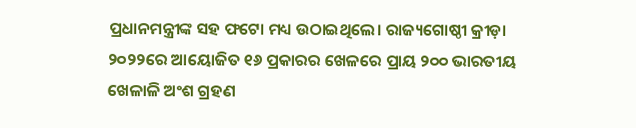ପ୍ରଧାନମନ୍ତ୍ରୀଙ୍କ ସହ ଫଟୋ ମଧ୍ୟ ଉଠାଇଥିଲେ। ରାଜ୍ୟଗୋଷ୍ଠୀ କ୍ରୀଡ଼ା ୨୦୨୨ରେ ଆୟୋଜିତ ୧୬ ପ୍ରକାରର ଖେଳରେ ପ୍ରାୟ ୨୦୦ ଭାରତୀୟ ଖେଳାଳି ଅଂଶ ଗ୍ରହଣ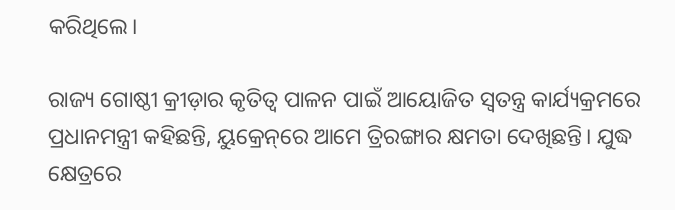କରିଥିଲେ।

ରାଜ୍ୟ ଗୋଷ୍ଠୀ କ୍ରୀଡ଼ାର କୃତିତ୍ବ ପାଳନ ପାଇଁ ଆୟୋଜିତ ସ୍ବତନ୍ତ୍ର କାର୍ଯ୍ୟକ୍ରମରେ ପ୍ରଧାନମନ୍ତ୍ରୀ କହିଛନ୍ତି, ୟୁକ୍ରେନ୍‌ରେ ଆମେ ତ୍ରିରଙ୍ଗାର କ୍ଷମତା ଦେଖିଛନ୍ତି। ଯୁଦ୍ଧ କ୍ଷେତ୍ରରେ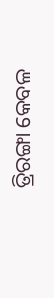ତ୍ରିରଙ୍ଗା କେବଳ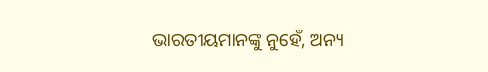ଭାରତୀୟମାନଙ୍କୁ ନୁହେଁ, ଅନ୍ୟ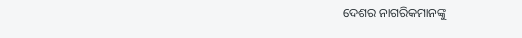ଦେଶର ନାଗରିକମାନଙ୍କୁ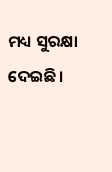ମଧ୍ୟ ସୁରକ୍ଷା ଦେଇଛି।